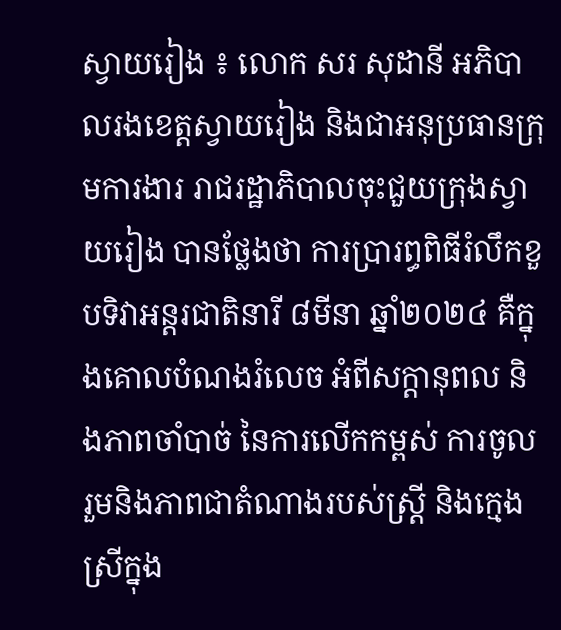ស្វាយរៀង ៖ លោក សរ សុដានី អភិបាលរងខេត្តស្វាយរៀង និងជាអនុប្រធានក្រុមការងារ រាជរដ្ឋាភិបាលចុះជួយក្រុងស្វាយរៀង បានថ្លែងថា ការប្រារព្ធពិធីរំលឹកខួបទិវាអន្តរជាតិនារី ៨មីនា ឆ្នាំ២០២៤ គឺក្នុងគោលបំណងរំលេច អំពីសក្តានុពល និងភាពចាំបាច់ នៃការលើកកម្ពស់ ការចូលរួមនិងភាពជាតំណាងរបស់ស្ត្រី និងក្មេងស្រីក្នុង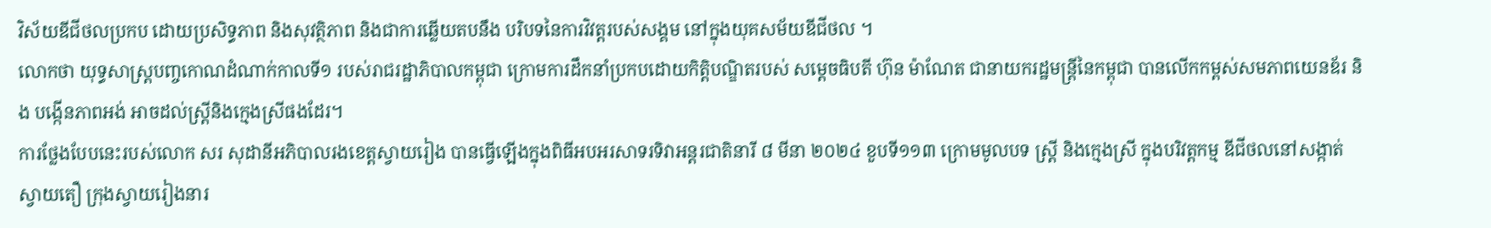វិស័យឌីជីថលប្រកប ដោយប្រសិទ្ធភាព និងសុវត្ថិភាព និងជាការឆ្លើយតបនឹង បរិបទនៃការវិវត្តរបស់សង្គម នៅក្នុងយុគសម័យឌីជីថល ។
លោកថា យុទ្ធសាស្ត្របញ្ចកោណដំណាក់កាលទី១ របស់រាជរដ្ឋាភិបាលកម្ពុជា ក្រោមការដឹកនាំប្រកបដោយកិត្តិបណ្ឌិតរបស់ សម្តេចធិបតី ហ៊ុន ម៉ាណែត ជានាយករដ្ឋមន្ត្រីនៃកម្ពុជា បានលើកកម្ពស់សមភាពយេនឌ័រ និង បង្កើនភាពអង់ អាចដល់ស្ត្រីនិងក្មេងស្រីផងដែរ។
ការថ្លែងបែបនេះរបស់លោក សរ សុដានីអភិបាលរងខេត្តស្វាយរៀង បានធ្វើឡើងក្នុងពិធីអបអរសាទរទិវាអន្តរជាតិនារី ៨ មីនា ២០២៤ ខួបទី១១៣ ក្រោមមូលបទ ស្ត្រី និងក្មេងស្រី ក្នុងបរិវត្តកម្ម ឌីជីថលនៅសង្កាត់ស្វាយតឿ ក្រុងស្វាយរៀងនារ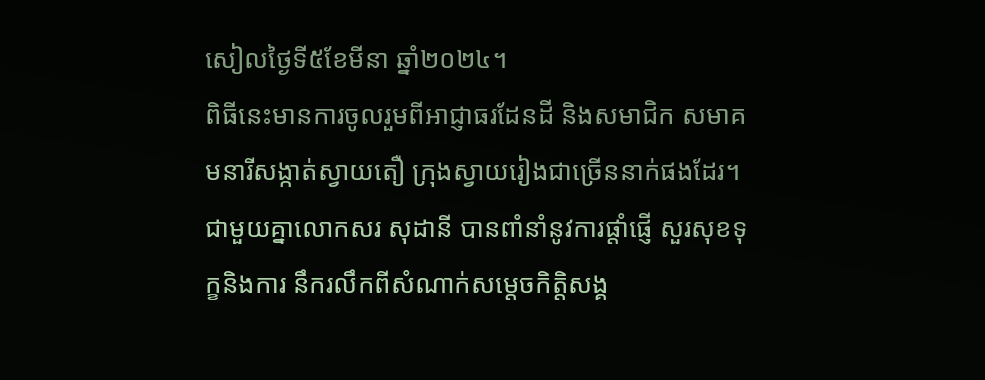សៀលថ្ងៃទី៥ខែមីនា ឆ្នាំ២០២៤។
ពិធីនេះមានការចូលរួមពីអាជ្ញាធរដែនដី និងសមាជិក សមាគមនារីសង្កាត់ស្វាយតឿ ក្រុងស្វាយរៀងជាច្រើននាក់ផងដែរ។
ជាមួយគ្នាលោកសរ សុដានី បានពាំនាំនូវការផ្តាំផ្ញើ សួរសុខទុក្ខនិងការ នឹករលឹកពីសំណាក់សម្តេចកិត្តិសង្គ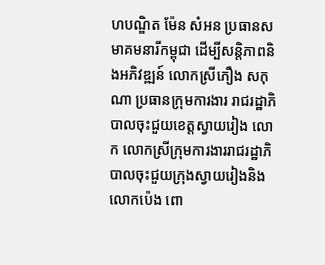ហបណ្ឌិត ម៉ែន សំអន ប្រធានសមាគមនារីកម្ពុជា ដើម្បីសន្តិភាពនិងអភិវឌ្ឍន៍ លោកស្រីភឿង សកុណា ប្រធានក្រុមការងារ រាជរដ្ឋាភិបាលចុះជួយខេត្តស្វាយរៀង លោក លោកស្រីក្រុមការងាររាជរដ្ឋាភិបាលចុះជួយក្រុងស្វាយរៀងនិងលោកប៉េង ពោ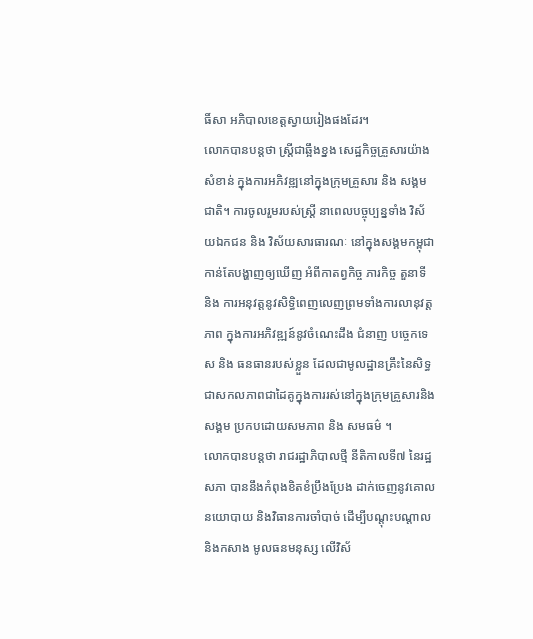ធិ៍សា អភិបាលខេត្តស្វាយរៀងផងដែរ។
លោកបានបន្តថា ស្រ្តីជាឆ្អឹងខ្នង សេដ្ឋកិច្ចគ្រួសារយ៉ាងសំខាន់ ក្នុងការអភិវឌ្ឍនៅក្នុងក្រុមគ្រួសារ និង សង្គមជាតិ។ ការចូលរួមរបស់ស្រ្តី នាពេលបច្ចុប្បន្នទាំង វិស័យឯកជន និង វិស័យសារធារណៈ នៅក្នុងសង្គមកម្ពុជាកាន់តែបង្ហាញឲ្យឃើញ អំពីកាតព្វកិច្ច ភារកិច្ច តួនាទី និង ការអនុវត្តនូវសិទ្ធិពេញលេញព្រមទាំងការលានុវត្តភាព ក្នុងការអភិវឌ្ឍន៍នូវចំណេះដឹង ជំនាញ បច្ចេកទេស និង ធនធានរបស់ខ្លួន ដែលជាមូលដ្ឋានគ្រឹះនៃសិទ្ធជាសកលភាពជាដៃគូក្នុងការរស់នៅក្នុងក្រុមគ្រួសារនិងសង្គម ប្រកបដោយសមភាព និង សមធម៌ ។
លោកបានបន្តថា រាជរដ្ឋាភិបាលថ្មី នីតិកាលទី៧ នៃរដ្ឋសភា បាននឹងកំពុងខិតខំប្រឹងប្រែង ដាក់ចេញនូវគោលនយោបាយ និងវិធានការចាំបាច់ ដើម្បីបណ្តុះបណ្តាល និងកសាង មូលធនមនុស្ស លើវិស័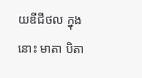យឌីជីថល ក្នុងនោះ មាតា បិតា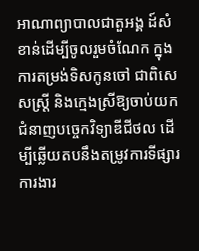អាណាព្យាបាលជាតួអង្គ ដ៍សំខាន់ដើម្បីចូលរួមចំណែក ក្នុងការតម្រង់ទិសកូនចៅ ជាពិសេសស្រ្តី និងក្មេងស្រីឱ្យចាប់យកជំនាញបច្ចេកវិទ្យាឌីជីថល ដើម្បីឆ្លើយតបនឹងតម្រូវការទីផ្សារការងារ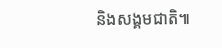និងសង្គមជាតិ៕